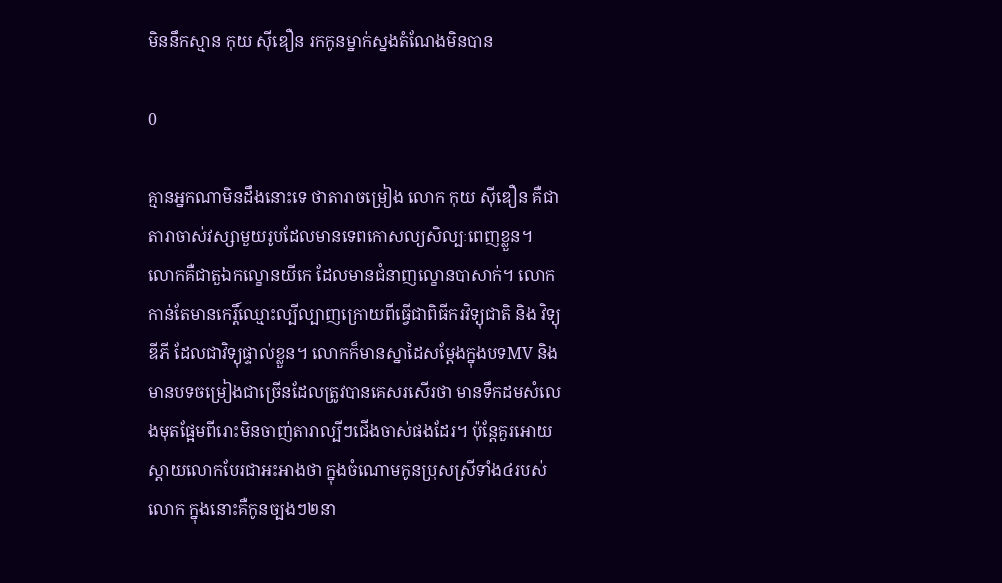មិននឹកស្មាន កុយ ស៊ីឌឿន រកកូនម្នាក់ស្នងតំណែងមិនបាន

0

គ្មានអ្នកណាមិនដឹងនោះទេ ថាតារាចម្រៀង លោក កុយ ស៊ីឌឿន គឺជាតារាចាស់វស្សាមួយរូបដែលមានទេពកោសល្យសិល្បៈពេញខ្លួន។ លោកគឺជាតួឯកល្ខោនយីកេ ដែលមានជំនាញល្ខោនបាសាក់។ លោកកាន់តែមានកេរ្តិ៍ឈ្មោះល្បីល្បាញក្រោយពីធ្វើជាពិធីករវិទ្យុជាតិ និង វិទ្យុឌីភី ដែលជាវិទ្យុផ្ទាល់ខ្លួន។ លោកក៏មានស្នាដៃសម្ដែងក្នុងបទMV និងមានបទចម្រៀងជាច្រើនដែលត្រូវបានគេសរសើរថា មានទឹកដមសំលេងមុតផ្អែមពីរោះមិនចាញ់តារាល្បីៗជើងចាស់ផងដែរ។ ប៉ុន្តែគួរអោយស្ដាយលោកបែរជាអះអាងថា ក្នុងចំណោមកូនប្រុសស្រីទាំង៤របស់លោក ក្នុងនោះគឺកូនច្បងៗ២នា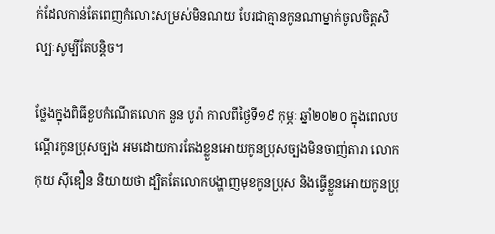ក់ដែលកាន់តែពេញកំលោះសម្រស់មិនណយ បែរជាគ្មានកូនណាម្នាក់ចូលចិត្តសិល្បៈសូម្បីតែបន្តិច។

ថ្លែងក្នុងពិធីខួបកំណើតលោក នួន បូរ៉ា កាលពីថ្ងៃទី១៩ កុម្ភៈ ឆ្នាំ២០២០ ក្នុងពេលបណ្ដើរកូនប្រុសច្បង អមដោយការតែងខ្លួនអោយកូនប្រុសច្បងមិនចាញ់តារា លោក កុយ ស៊ីឌឿន និយាយថា ដ្បិតតែលោកបង្ហាញមុខកូនប្រុស និងធ្វើខ្លួនអោយកូនប្រុ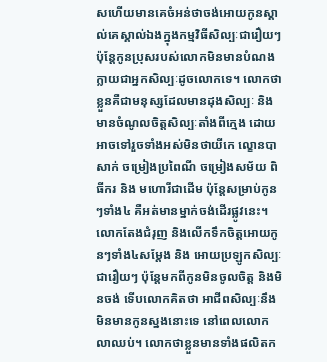សហើយមានគេចំអន់ថាចង់អោយកូនស្គាល់គេស្គាល់ឯងក្នុងកម្មវិធីសិល្បៈជារឿយៗ ប៉ុន្តែកូនប្រុសរបស់លោកមិនមានបំណងក្លាយជាអ្នកសិល្បៈដូចលោកទេ។ លោកថាខ្លួនគឺជាមនុស្សដែលមានដុងសិល្បៈ និងមានចំណូលចិត្តសិល្បៈតាំងពីក្មេង ដោយអាចទៅរួចទាំងអស់មិនថាយីកេ ល្ខោនបាសាក់ ចម្រៀងប្រពៃណី ចម្រៀងសម័យ ពិធីករ និង មហោរីជាដើម ប៉ុន្តែសម្រាប់កូនៗទាំង៤ គឺអត់មានម្នាក់ចង់ដើរផ្លូវនេះ។ លោកតែងជំរុញ និងលើកទឹកចិត្តអោយកូនៗទាំង៤សម្ដែង និង អោយប្រឡូកសិល្បៈជារឿយៗ ប៉ុន្តែមកពីកូនមិនចូលចិត្ត និងមិនចង់ ទើបលោកគិតថា អាជីពសិល្បៈនឹងមិនមានកូនស្នងនោះទេ នៅពេលលោកលាឈប់។ លោកថាខ្លួនមានទាំងផលិតក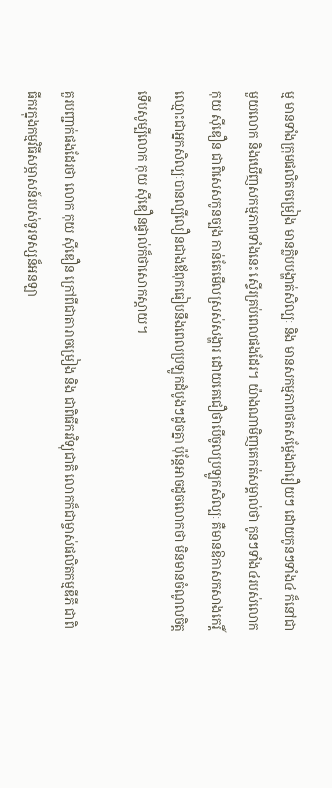ម្ម មានទាំងក្រុមផលិតចម្រៀង មានក្លិបបង្ហាត់សិល្បៈ និង មានសកម្មភាពថតសម្ដែងជារឿយៗ ដោយកូនៗទាំង៤ ក៏នៅជាមួយលោក និងឃើញសកម្មភាពទាំងនេះ ស្ទើរគ្រប់ពេលផងដែរ។ យ៉ាងណាមិញគេកត់សម្គាល់ថា កូនៗទាំង៤របស់លោក កុយ ស៊ីឌឿន ជាពិសេសកូនច្បង កាន់តែមើលស្រស់សង្ហារ ដោយគេជឿថាបើចូលប្រឡូកសិល្បៈ គឺមានឱកាសកសាងកេរ្តិ៍ឈ្មោះជាអ្នកសិល្បៈបានល្បីលឿនជាងឪពុកធៀបនឹងពេលប្រឡូកដំបូងៗដូចគ្នា ប៉ុន្តែអាចដូចលោកថា មិនមានចំណូលចិត្ត ទើបសូម្បីលោក កុយ ស៊ីឌឿនផ្ទាល់ក៏ថាសោកស្ដាយ។

គួរបញ្ជាក់ផងដែរថា លោក កុយ ស៊ីឌឿន ក្រៅពីជាតារាចម្រៀង និង ជាពិធីករវិទ្យុជាតិ លោកក៏ជាម្ចាស់ផលិតកម្មឌីភី ជាពិធីករក្នុងកម្មវិធីសម្ភាសន៍របស់ទូរទស្សន៏អនឡា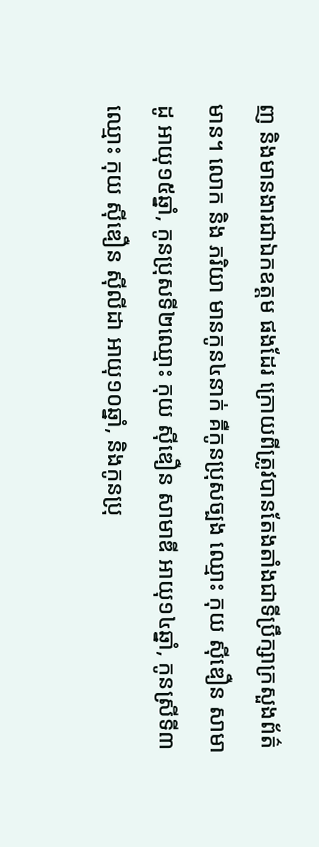ញ និងមានងារជាឯកឧត្តម ផងដែរ ក្រោយពីត្រូវបានតែងតាំងជាទីប្រឹក្សាក្រសួងព័ត៌មាន។ លោក និង ភរិយា មានកូន៤នាក់ គឺកូនប្រុសច្បង ឈ្មោះ កុយ សុីឌឿន សាមាដូ អាយុ១៥ឆ្នាំ, កូនប្រុសទី២ឈ្មោះ កុយ សុីឌឿន សាមាឌី អាយុ១៤ឆ្នាំ, កូនស្រីទី៣ឈ្មោះ កុយ សុីឌឿន សុីលីដា អាយុ១០ឆ្នាំ, និងកូនប្រុ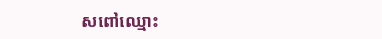សពៅឈ្មោះ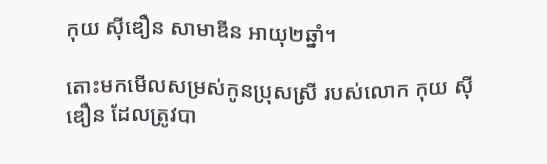កុយ សុីឌឿន សាមាឌីន អាយុ២ឆ្នាំ។

តោះមកមើលសម្រស់កូនប្រុសស្រី របស់លោក កុយ ស៊ីឌឿន ដែលត្រូវបា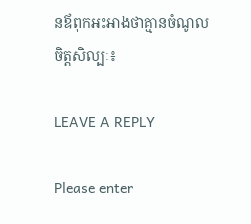នឪពុកអះអាងថាគ្មានចំណូលចិត្តសិល្បៈ៖

LEAVE A REPLY

Please enter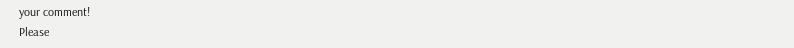your comment!
Please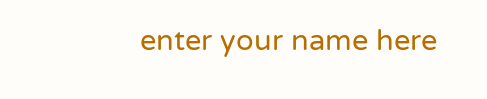enter your name here